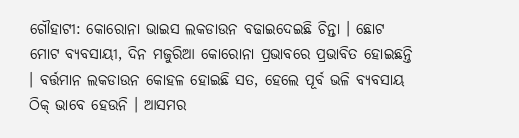ଗୌହାଟୀ: କୋରୋନା ଭାଇସ ଲକଡାଉନ ବଢାଇଦେଇଛି ଚିନ୍ତା । ଛୋଟ ମୋଟ ବ୍ୟବସାୟୀ, ଦିନ ମଜୁରିଆ କୋରୋନା ପ୍ରଭାବରେ ପ୍ରଭାବିତ ହୋଇଛନ୍ତି । ବର୍ତ୍ତମାନ ଲକଡାଉନ କୋହଳ ହୋଇଛି ସତ, ହେଲେ ପୂର୍ବ ଭଳି ବ୍ୟବସାୟ ଠିକ୍ ଭାବେ ହେଉନି । ଆସମର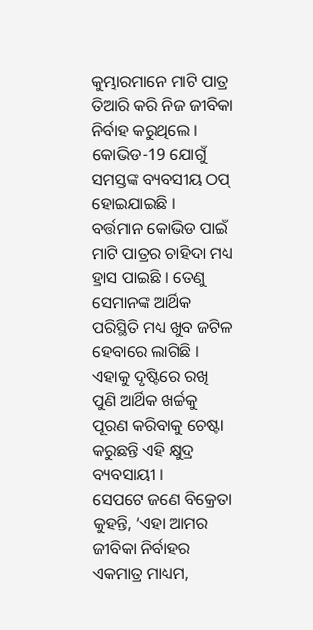କୁମ୍ଭାରମାନେ ମାଟି ପାତ୍ର ତିଆରି କରି ନିଜ ଜୀବିକା ନିର୍ବାହ କରୁଥିଲେ । କୋଭିଡ-19 ଯୋଗୁଁ ସମସ୍ତଙ୍କ ବ୍ୟବସୀୟ ଠପ୍ ହୋଇଯାଇଛି ।
ବର୍ତ୍ତମାନ କୋଭିଡ ପାଇଁ ମାଟି ପାତ୍ରର ଚାହିଦା ମଧ୍ୟ ହ୍ରାସ ପାଇଛି । ତେଣୁ ସେମାନଙ୍କ ଆର୍ଥିକ ପରିସ୍ଥିତି ମଧ୍ୟ ଖୁବ ଜଟିଳ ହେବାରେ ଲାଗିଛି । ଏହାକୁ ଦୃଷ୍ଟିରେ ରଖି ପୁଣି ଆର୍ଥିକ ଖର୍ଚ୍ଚକୁ ପୂରଣ କରିବାକୁ ଚେଷ୍ଟା କରୁଛନ୍ତି ଏହି କ୍ଷୁଦ୍ର ବ୍ୟବସାୟୀ ।
ସେପଟେ ଜଣେ ବିକ୍ରେତା କୁହନ୍ତି, ‘ଏହା ଆମର ଜୀବିକା ନିର୍ବାହର ଏକମାତ୍ର ମାଧ୍ୟମ,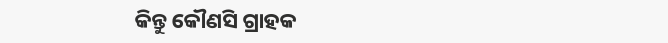କିନ୍ତୁ କୌଣସି ଗ୍ରାହକ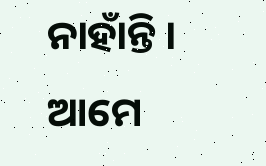ନାହାଁନ୍ତି । ଆମେ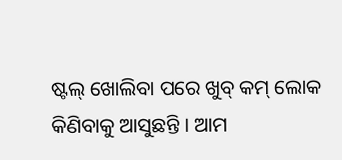ଷ୍ଟଲ୍ ଖୋଲିବା ପରେ ଖୁବ୍ କମ୍ ଲୋକ କିଣିବାକୁ ଆସୁଛନ୍ତି । ଆମ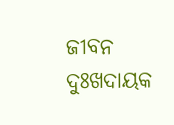ଜୀବନ ଦୁଃଖଦାୟକ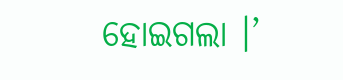ହୋଇଗଲା ।’